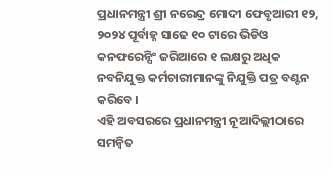ପ୍ରଧାନମନ୍ତ୍ରୀ ଶ୍ରୀ ନରେନ୍ଦ୍ର ମୋଦୀ ଫେବୃଆରୀ ୧୨, ୨୦୨୪ ପୂର୍ବାହ୍ନ ସାଢେ ୧୦ ଟାରେ ଭିଡିଓ କନଫରେନ୍ସିଂ ଜରିଆରେ ୧ ଲକ୍ଷରୁ ଅଧିକ ନବନିଯୁକ୍ତ କର୍ମଚାରୀମାନଙ୍କୁ ନିଯୁକ୍ତି ପତ୍ର ବଣ୍ଟନ କରିବେ ।
ଏହି ଅବସରରେ ପ୍ରଧାନମନ୍ତ୍ରୀ ନୂଆଦିଲ୍ଲୀଠାରେ ସମନ୍ୱିତ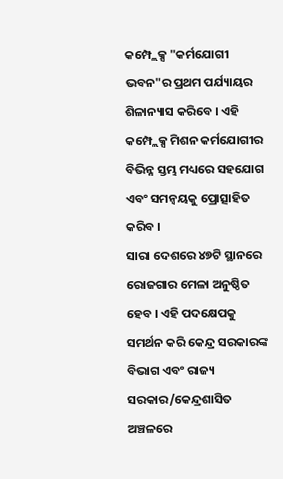କମ୍ପ୍ଲେକ୍ସ "କର୍ମଯୋଗୀ ଭବନ"ର ପ୍ରଥମ ପର୍ଯ୍ୟାୟର ଶିଳାନ୍ୟାସ କରିବେ । ଏହି କମ୍ପ୍ଲେକ୍ସ ମିଶନ କର୍ମଯୋଗୀର ବିଭିନ୍ନ ସ୍ତମ୍ଭ ମଧ୍ୟରେ ସହଯୋଗ ଏବଂ ସମନ୍ୱୟକୁ ପ୍ରୋତ୍ସାହିତ କରିବ ।
ସାରା ଦେଶରେ ୪୭ଟି ସ୍ଥାନରେ ରୋଜଗାର ମେଳା ଅନୁଷ୍ଠିତ ହେବ । ଏହି ପଦକ୍ଷେପକୁ ସମର୍ଥନ କରି କେନ୍ଦ୍ର ସରକାରଙ୍କ ବିଭାଗ ଏବଂ ରାଜ୍ୟ ସରକାର/କେନ୍ଦ୍ରଶାସିତ ଅଞ୍ଚଳରେ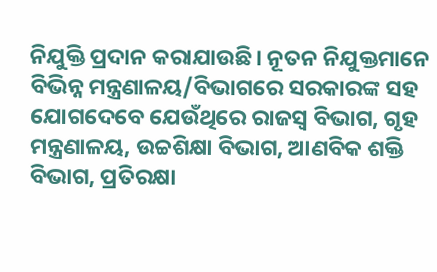ନିଯୁକ୍ତି ପ୍ରଦାନ କରାଯାଉଛି। ନୂତନ ନିଯୁକ୍ତମାନେ ବିଭିନ୍ନ ମନ୍ତ୍ରଣାଳୟ/ବିଭାଗରେ ସରକାରଙ୍କ ସହ ଯୋଗଦେବେ ଯେଉଁଥିରେ ରାଜସ୍ୱ ବିଭାଗ, ଗୃହ ମନ୍ତ୍ରଣାଳୟ, ଉଚ୍ଚଶିକ୍ଷା ବିଭାଗ, ଆଣବିକ ଶକ୍ତି ବିଭାଗ, ପ୍ରତିରକ୍ଷା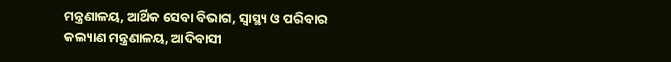ମନ୍ତ୍ରଣାଳୟ, ଆର୍ଥିକ ସେବା ବିଭାଗ, ସ୍ୱାସ୍ଥ୍ୟ ଓ ପରିବାର କଲ୍ୟାଣ ମନ୍ତ୍ରଣାଳୟ, ଆଦିବାସୀ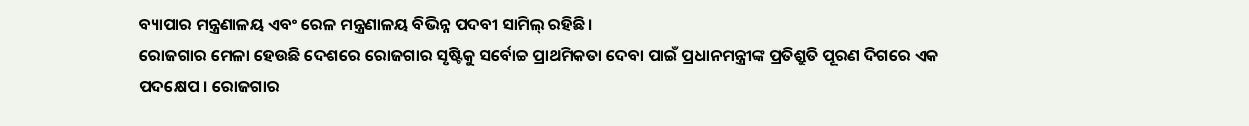ବ୍ୟାପାର ମନ୍ତ୍ରଣାଳୟ ଏବଂ ରେଳ ମନ୍ତ୍ରଣାଳୟ ବିଭିନ୍ନ ପଦବୀ ସାମିଲ୍ ରହିଛି।
ରୋଜଗାର ମେଳା ହେଉଛି ଦେଶରେ ରୋଜଗାର ସୃଷ୍ଟିକୁ ସର୍ବୋଚ୍ଚ ପ୍ରାଥମିକତା ଦେବା ପାଇଁ ପ୍ରଧାନମନ୍ତ୍ରୀଙ୍କ ପ୍ରତିଶ୍ରୁତି ପୂରଣ ଦିଗରେ ଏକ ପଦକ୍ଷେପ । ରୋଜଗାର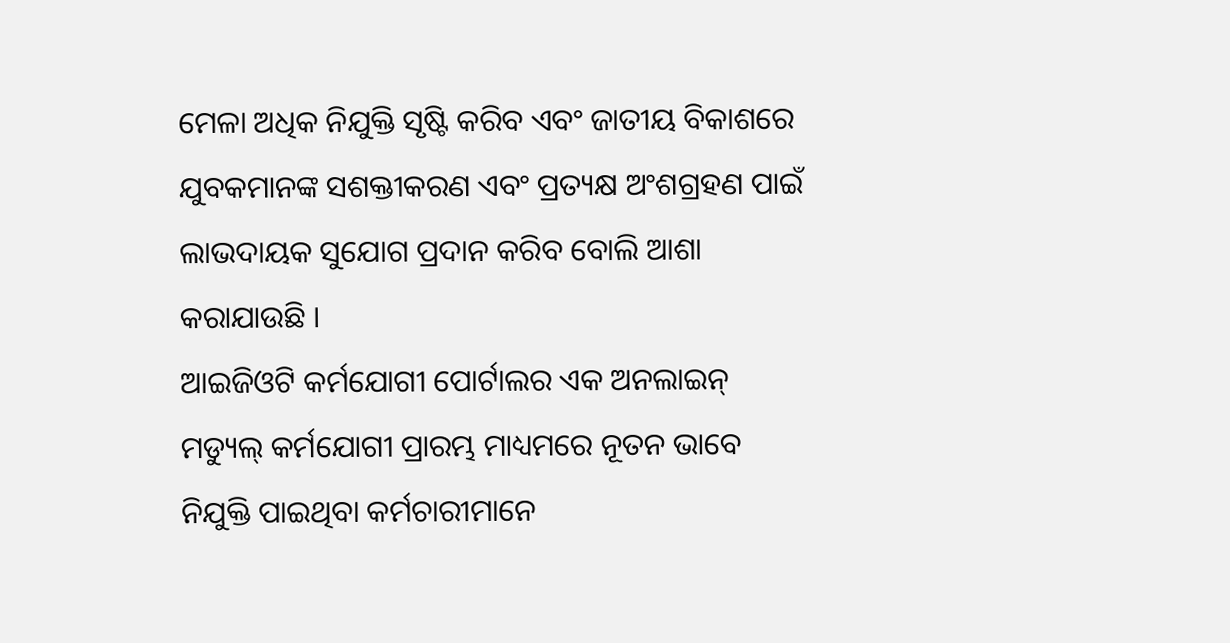ମେଳା ଅଧିକ ନିଯୁକ୍ତି ସୃଷ୍ଟି କରିବ ଏବଂ ଜାତୀୟ ବିକାଶରେ ଯୁବକମାନଙ୍କ ସଶକ୍ତୀକରଣ ଏବଂ ପ୍ରତ୍ୟକ୍ଷ ଅଂଶଗ୍ରହଣ ପାଇଁ ଲାଭଦାୟକ ସୁଯୋଗ ପ୍ରଦାନ କରିବ ବୋଲି ଆଶା କରାଯାଉଛି ।
ଆଇଜିଓଟି କର୍ମଯୋଗୀ ପୋର୍ଟାଲର ଏକ ଅନଲାଇନ୍ ମଡ୍ୟୁଲ୍ କର୍ମଯୋଗୀ ପ୍ରାରମ୍ଭ ମାଧ୍ୟମରେ ନୂତନ ଭାବେ ନିଯୁକ୍ତି ପାଇଥିବା କର୍ମଚାରୀମାନେ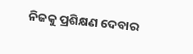ନିଜକୁ ପ୍ରଶିକ୍ଷଣ ଦେବାର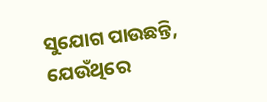ସୁଯୋଗ ପାଉଛନ୍ତି, ଯେଉଁଥିରେ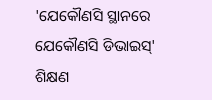'ଯେକୌଣସି ସ୍ଥାନରେ ଯେକୌଣସି ଡିଭାଇସ୍' ଶିକ୍ଷଣ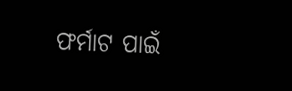ଫର୍ମାଟ ପାଇଁ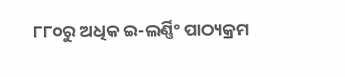୮୮୦ରୁ ଅଧିକ ଇ-ଲର୍ଣ୍ଣିଂ ପାଠ୍ୟକ୍ରମ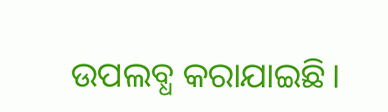ଉପଲବ୍ଧ କରାଯାଇଛି।